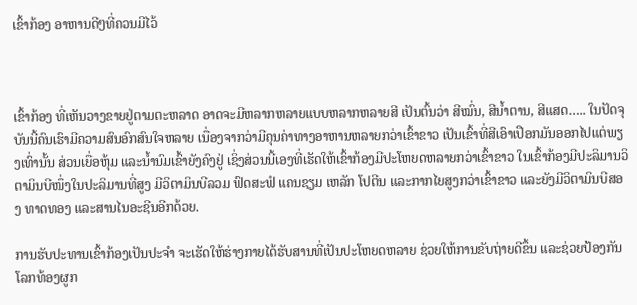ເຂົ້າກ້ອງ ອາຫານດີໆທີ່ຄວນມີໄວ້



ເຂົ້າກ້ອງ ທີ່ເຫັນວາງຂາຍຢູ່ຕາມຕະຫລາດ ອາດຈະມີຫລາກຫລາຍແບບຫລາກຫລາຍສີ ເປັນຕົ້ນວ່າ ສີໝົ່ນ, ສີນ້ຳຕານ, ສີແສດ….. ໃນປັດຈຸບັນນີ້ຄົນເຮົາມີຄວາມສົນອົກສົນໃຈຫລາຍ ເນື່ອງຈາກວ່າມີຄຸນຄ່າທາງອາຫານຫລາຍກວ່າເຂົ້າຂາວ ເປັນເຂົ້າທີ່ສີເອົາເປືອກມັນອອກໄປແຕ່ພຽງເທົ່ານັ້ນ ສ່ວນເຍື່ອຫຸ້ມ ແລະນ້ຳນົມເຂົ້າຍັງຄົງຢູ່ ເຊິ່ງສ່ວນນີ້ເອງທີ່ເຮັດໃຫ້ເຂົ້າກ້ອງມີປະໂຫຍດຫລາຍກວ່າເຂົ້າຂາວ ໃນເຂົ້າກ້ອງມີປະລິມານວິຕາມິນບີໜຶ່ງໃນປະລິມານທີ່ສູງ ມີວິຕາມິນບີລວມ ຟົດສະຟໍ ແຄນຊຽມ ເຫລັກ ໂປຕີນ ແລະກາກໄຍສູງກວ່າເຂົ້າຂາວ ແລະຍັງມີວິຕາມິນບີສອງ ທາດທອງ ແລະສານໄນອະຊີນອີກດ້ວຍ.

ການຮັບປະທານເຂົ້າກ້ອງເປັນປະຈຳ ຈະເຮັດໃຫ້ຮ່າງກາຍໄດ້ຮັບສານທີ່ເປັນປະໂຫຍດຫລາຍ ຊ່ວຍໃຫ້ການຂັບຖ່າຍດີຂຶ້ນ ແລະຊ່ວຍປ້ອງກັນໂລກທ້ອງຜູກ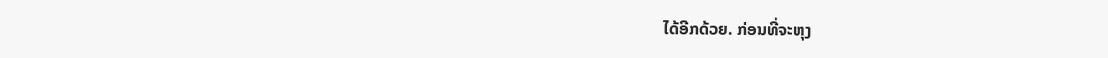ໄດ້ອີກດ້ວຍ. ກ່ອນທີ່ຈະຫຸງ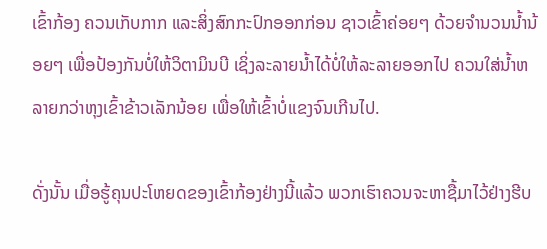ເຂົ້າກ້ອງ ຄວນເກັບກາກ ແລະສິ່ງສົກກະປົກອອກກ່ອນ ຊາວເຂົ້າຄ່ອຍໆ ດ້ວຍຈຳນວນນ້ຳນ້ອຍໆ ເພື່ອປ້ອງກັນບໍ່ໃຫ້ວິຕາມິນບີ ເຊິ່ງລະລາຍນ້ຳໄດ້ບໍ່ໃຫ້ລະລາຍອອກໄປ ຄວນໃສ່ນ້ຳຫລາຍກວ່າຫຸງເຂົ້າຂ້າວເລັກນ້ອຍ ເພື່ອໃຫ້ເຂົ້າບໍ່ແຂງຈົນເກີນໄປ.

ດັ່ງນັ້ນ ເມື່ອຮູ້ຄຸນປະໂຫຍດຂອງເຂົ້າກ້ອງຢ່າງນີ້ແລ້ວ ພວກເຮົາຄວນຈະຫາຊື້ມາໄວ້ຢ່າງຮີບ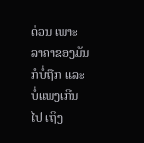ດ່ວນ ເພາະລາຄາຂອງມັນກໍບໍ່ຖືກ ແລະບໍ່ແພງເກີນໄປ ເຖິງ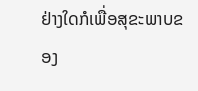ຢ່າງໃດກໍເພື່ອສຸຂະພາບຂອງ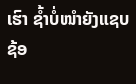ເຮົາ ຊ້ຳບໍ່ໜຳຍັງແຊບຊ້ອ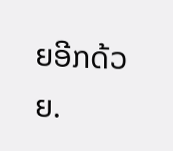ຍອີກດ້ວຍ.